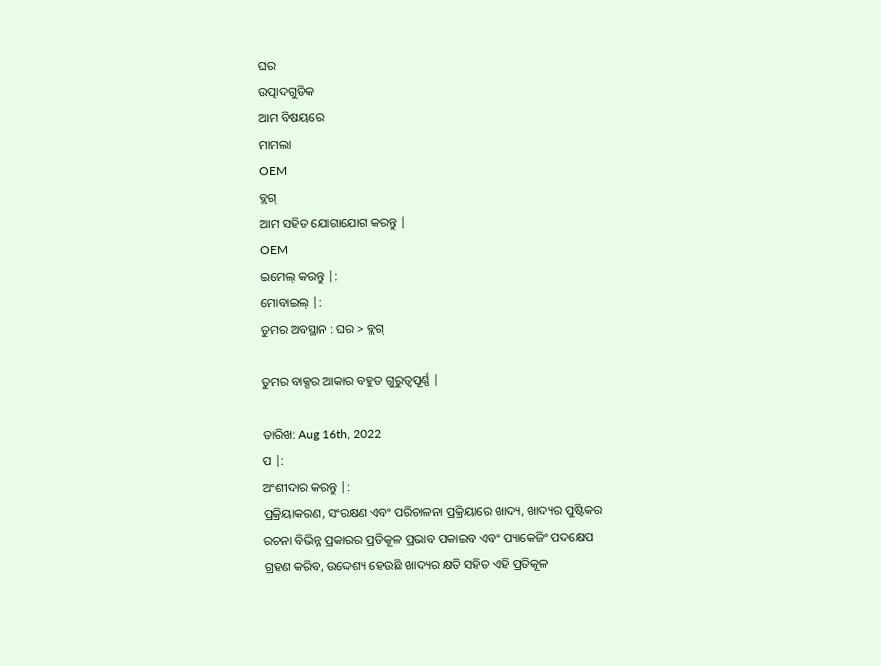ଘର
ଉତ୍ପାଦଗୁଡିକ
ଆମ ବିଷୟରେ
ମାମଲା
OEM
ବ୍ଲଗ୍
ଆମ ସହିତ ଯୋଗାଯୋଗ କରନ୍ତୁ |
OEM
ଇମେଲ୍ କରନ୍ତୁ |:
ମୋବାଇଲ୍ |:
ତୁମର ଅବସ୍ଥାନ : ଘର > ବ୍ଲଗ୍

ତୁମର ବାକ୍ସର ଆକାର ବହୁତ ଗୁରୁତ୍ୱପୂର୍ଣ୍ଣ |

ତାରିଖ: Aug 16th, 2022
ପ |:
ଅଂଶୀଦାର କରନ୍ତୁ |:
ପ୍ରକ୍ରିୟାକରଣ, ସଂରକ୍ଷଣ ଏବଂ ପରିଚାଳନା ପ୍ରକ୍ରିୟାରେ ଖାଦ୍ୟ, ଖାଦ୍ୟର ପୁଷ୍ଟିକର ରଚନା ବିଭିନ୍ନ ପ୍ରକାରର ପ୍ରତିକୂଳ ପ୍ରଭାବ ପକାଇବ ଏବଂ ପ୍ୟାକେଜିଂ ପଦକ୍ଷେପ ଗ୍ରହଣ କରିବ, ଉଦ୍ଦେଶ୍ୟ ହେଉଛି ଖାଦ୍ୟର କ୍ଷତି ସହିତ ଏହି ପ୍ରତିକୂଳ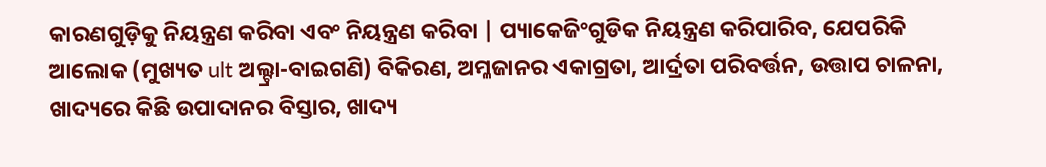କାରଣଗୁଡ଼ିକୁ ନିୟନ୍ତ୍ରଣ କରିବା ଏବଂ ନିୟନ୍ତ୍ରଣ କରିବା | ପ୍ୟାକେଜିଂଗୁଡିକ ନିୟନ୍ତ୍ରଣ କରିପାରିବ, ଯେପରିକି ଆଲୋକ (ମୁଖ୍ୟତ ult ଅଲ୍ଟ୍ରା-ବାଇଗଣି) ବିକିରଣ, ଅମ୍ଳଜାନର ଏକାଗ୍ରତା, ଆର୍ଦ୍ରତା ପରିବର୍ତ୍ତନ, ଉତ୍ତାପ ଚାଳନା, ଖାଦ୍ୟରେ କିଛି ଉପାଦାନର ବିସ୍ତାର, ଖାଦ୍ୟ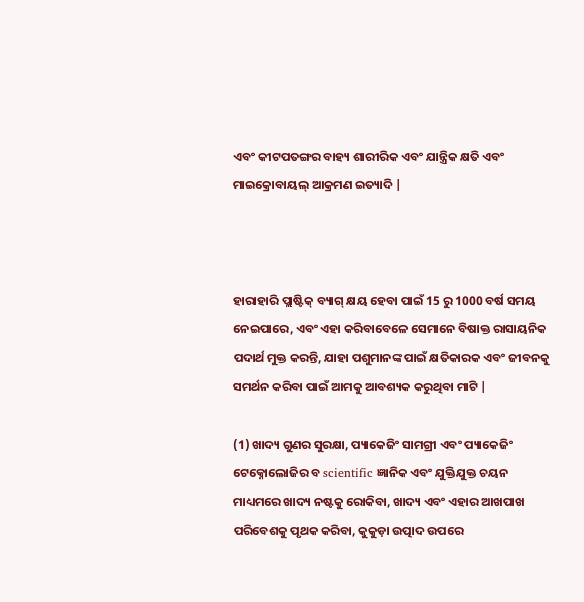ଏବଂ କୀଟପତଙ୍ଗର ବାହ୍ୟ ଶାରୀରିକ ଏବଂ ଯାନ୍ତ୍ରିକ କ୍ଷତି ଏବଂ ମାଇକ୍ରୋବାୟଲ୍ ଆକ୍ରମଣ ଇତ୍ୟାଦି |



ହାରାହାରି ପ୍ଲାଷ୍ଟିକ୍ ବ୍ୟାଗ୍ କ୍ଷୟ ହେବା ପାଇଁ 15 ରୁ 1000 ବର୍ଷ ସମୟ ନେଇପାରେ, ଏବଂ ଏହା କରିବାବେଳେ ସେମାନେ ବିଷାକ୍ତ ରାସାୟନିକ ପଦାର୍ଥ ମୁକ୍ତ କରନ୍ତି, ଯାହା ପଶୁମାନଙ୍କ ପାଇଁ କ୍ଷତିକାରକ ଏବଂ ଜୀବନକୁ ସମର୍ଥନ କରିବା ପାଇଁ ଆମକୁ ଆବଶ୍ୟକ କରୁଥିବା ମାଟି |

(1) ଖାଦ୍ୟ ଗୁଣର ସୁରକ୍ଷା, ପ୍ୟାକେଜିଂ ସାମଗ୍ରୀ ଏବଂ ପ୍ୟାକେଜିଂ ଟେକ୍ନୋଲୋଜିର ବ scientific ଜ୍ଞାନିକ ଏବଂ ଯୁକ୍ତିଯୁକ୍ତ ଚୟନ ମାଧ୍ୟମରେ ଖାଦ୍ୟ ନଷ୍ଟକୁ ରୋକିବା, ଖାଦ୍ୟ ଏବଂ ଏହାର ଆଖପାଖ ପରିବେଶକୁ ପୃଥକ କରିବା, କୁକୁଡ଼ା ଉତ୍ପାଦ ଉପରେ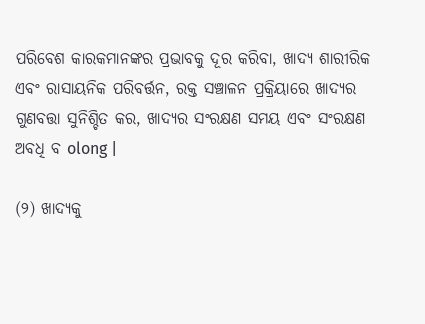ପରିବେଶ କାରକମାନଙ୍କର ପ୍ରଭାବକୁ ଦୂର କରିବା, ଖାଦ୍ୟ ଶାରୀରିକ ଏବଂ ରାସାୟନିକ ପରିବର୍ତ୍ତନ, ରକ୍ତ ସଞ୍ଚାଳନ ପ୍ରକ୍ରିୟାରେ ଖାଦ୍ୟର ଗୁଣବତ୍ତା ସୁନିଶ୍ଚିତ କର, ଖାଦ୍ୟର ସଂରକ୍ଷଣ ସମୟ ଏବଂ ସଂରକ୍ଷଣ ଅବଧି ବ olong |

(୨) ଖାଦ୍ୟକୁ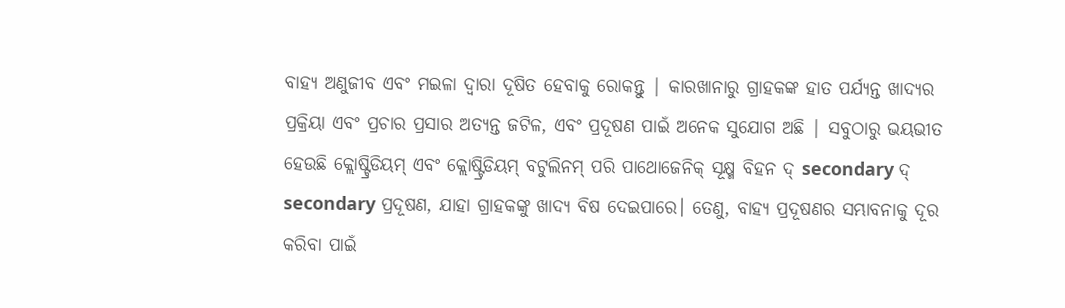ବାହ୍ୟ ଅଣୁଜୀବ ଏବଂ ମଇଳା ଦ୍ୱାରା ଦୂଷିତ ହେବାକୁ ରୋକନ୍ତୁ | କାରଖାନାରୁ ଗ୍ରାହକଙ୍କ ହାତ ପର୍ଯ୍ୟନ୍ତ ଖାଦ୍ୟର ପ୍ରକ୍ରିୟା ଏବଂ ପ୍ରଚାର ପ୍ରସାର ଅତ୍ୟନ୍ତ ଜଟିଳ, ଏବଂ ପ୍ରଦୂଷଣ ପାଇଁ ଅନେକ ସୁଯୋଗ ଅଛି | ସବୁଠାରୁ ଭୟଭୀତ ହେଉଛି କ୍ଲୋଷ୍ଟ୍ରିଡିୟମ୍ ଏବଂ କ୍ଲୋଷ୍ଟ୍ରିଡିୟମ୍ ବଟୁଲିନମ୍ ପରି ପାଥୋଜେନିକ୍ ସୂକ୍ଷ୍ମ ବିହନ ଦ୍ secondary ଦ୍ secondary ପ୍ରଦୂଷଣ, ଯାହା ଗ୍ରାହକଙ୍କୁ ଖାଦ୍ୟ ବିଷ ଦେଇପାରେ। ତେଣୁ, ବାହ୍ୟ ପ୍ରଦୂଷଣର ସମ୍ଭାବନାକୁ ଦୂର କରିବା ପାଇଁ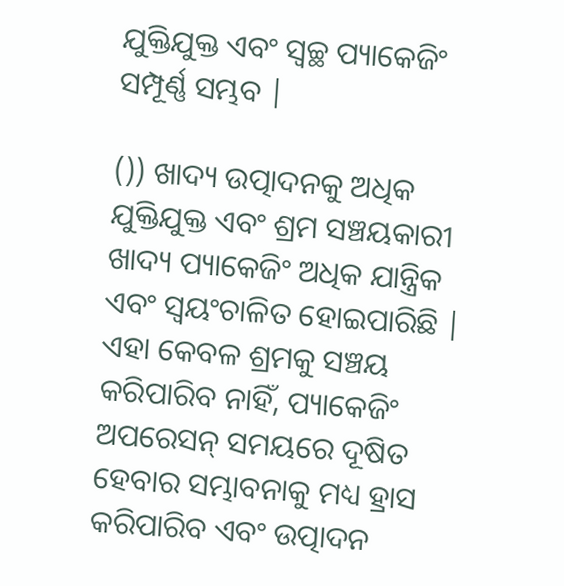ଯୁକ୍ତିଯୁକ୍ତ ଏବଂ ସ୍ୱଚ୍ଛ ପ୍ୟାକେଜିଂ ସମ୍ପୂର୍ଣ୍ଣ ସମ୍ଭବ |

()) ଖାଦ୍ୟ ଉତ୍ପାଦନକୁ ଅଧିକ ଯୁକ୍ତିଯୁକ୍ତ ଏବଂ ଶ୍ରମ ସଞ୍ଚୟକାରୀ ଖାଦ୍ୟ ପ୍ୟାକେଜିଂ ଅଧିକ ଯାନ୍ତ୍ରିକ ଏବଂ ସ୍ୱୟଂଚାଳିତ ହୋଇପାରିଛି | ଏହା କେବଳ ଶ୍ରମକୁ ସଞ୍ଚୟ କରିପାରିବ ନାହିଁ, ପ୍ୟାକେଜିଂ ଅପରେସନ୍ ସମୟରେ ଦୂଷିତ ହେବାର ସମ୍ଭାବନାକୁ ମଧ୍ୟ ହ୍ରାସ କରିପାରିବ ଏବଂ ଉତ୍ପାଦନ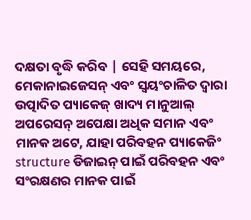ଦକ୍ଷତା ବୃଦ୍ଧି କରିବ | ସେହି ସମୟରେ, ମେକାନାଇଜେସନ୍ ଏବଂ ସ୍ୱୟଂଚାଳିତ ଦ୍ୱାରା ଉତ୍ପାଦିତ ପ୍ୟାକେଜ୍ ଖାଦ୍ୟ ମାନୁଆଲ୍ ଅପରେସନ୍ ଅପେକ୍ଷା ଅଧିକ ସମାନ ଏବଂ ମାନକ ଅଟେ, ଯାହା ପରିବହନ ପ୍ୟାକେଜିଂ structure ଡିଜାଇନ୍ ପାଇଁ ପରିବହନ ଏବଂ ସଂରକ୍ଷଣର ମାନକ ପାଇଁ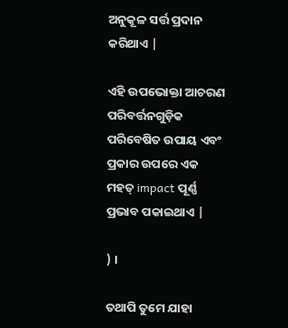ଅନୁକୂଳ ସର୍ତ୍ତ ପ୍ରଦାନ କରିଥାଏ |

ଏହି ଉପଭୋକ୍ତା ଆଚରଣ ପରିବର୍ତ୍ତନଗୁଡ଼ିକ ପରିବେଷିତ ଉପାୟ ଏବଂ ପ୍ରକାର ଉପରେ ଏକ ମହତ୍ impact ପୂର୍ଣ୍ଣ ପ୍ରଭାବ ପକାଇଥାଏ |

) ।

ତଥାପି ତୁମେ ଯାହା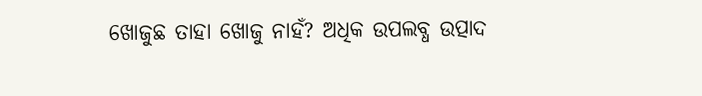ଖୋଜୁଛ ତାହା ଖୋଜୁ ନାହଁ? ଅଧିକ ଉପଲବ୍ଧ ଉତ୍ପାଦ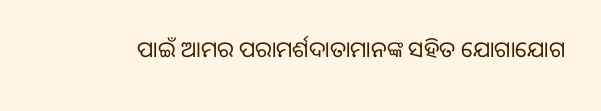ପାଇଁ ଆମର ପରାମର୍ଶଦାତାମାନଙ୍କ ସହିତ ଯୋଗାଯୋଗ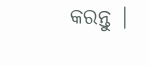କରନ୍ତୁ |